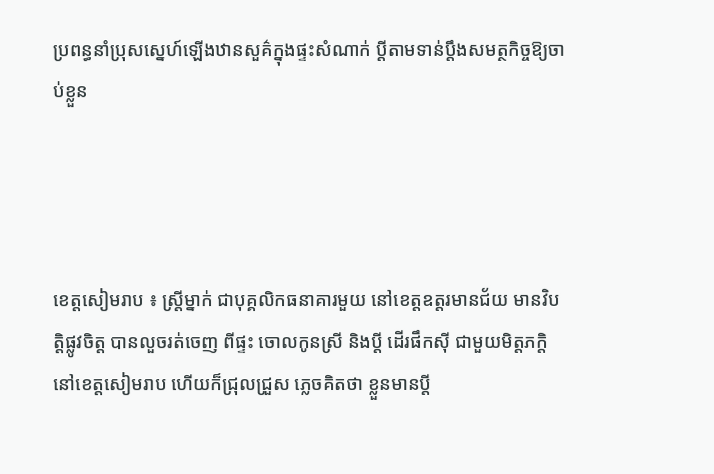ប្រពន្ធនាំប្រុសស្នេហ៍ឡើងឋានសួគ៌ក្នុងផ្ទះសំណាក់ ប្តីតាមទាន់ប្តឹងសមត្ថកិច្ចឱ្យចាប់ខ្លួន




ខេត្តសៀមរាប ៖ ស្ត្រីម្នាក់ ជាបុគ្គលិកធនាគារមួយ នៅខេត្តឧត្តរមានជ័យ មានវិបត្តិផ្លូវចិត្ត បានលួចរត់ចេញ ពីផ្ទះ ចោលកូនស្រី និងប្តី ដើរផឹកស៊ី ជាមួយមិត្តភក្តិ នៅខេត្តសៀមរាប ហើយក៏ជ្រុលជ្រួស ភ្លេចគិតថា ខ្លួនមានប្តី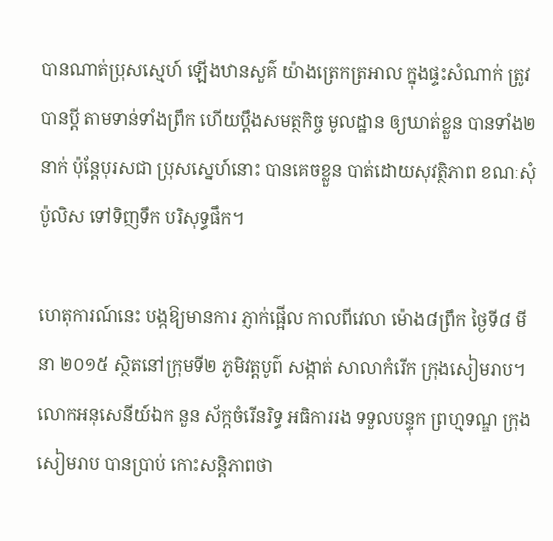បានណាត់ប្រុសស្មេហ៍ ឡើងឋានសួគ៌ យ៉ាងត្រេកត្រអាល ក្នុងផ្ទះសំណាក់ ត្រូវបានប្តី តាមទាន់ទាំងព្រឹក ហើយប្តឹងសមត្ថកិច្ច មូលដ្ឋាន ឲ្យឃាត់ខ្លួន បានទាំង២នាក់ ប៉ុន្តែបុរសជា ប្រុសស្នេហ៍នោះ បានគេចខ្លួន បាត់ដោយសុវត្ថិភាព ខណៈសុំប៉ូលិស ទៅទិញទឹក បរិសុទ្ធផឹក។

ហេតុការណ៍នេះ បង្កឱ្យមានការ ភ្ញាក់ផ្អើល កាលពីវេលា ម៉ោង៨ព្រឹក ថ្ងៃទី៨ មីនា ២០១៥ ស្ថិតនៅក្រុមទី២ ភូមិវត្តបូព៌ សង្កាត់ សាលាកំរើក ក្រុងសៀមរាប។ លោកអនុសេនីយ៍ឯក នួន ស័ក្កចំរើនរិទ្ធ អធិការរង ទទួលបន្ទុក ព្រហ្មទណ្ឌ ក្រុងសៀមរាប បានប្រាប់ កោះសន្តិភាពថា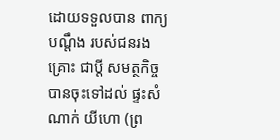ដោយទទួលបាន ពាក្យបណ្តឹង របស់ជនរងគ្រោះ ជាប្តី សមត្ថកិច្ច បានចុះទៅដល់ ផ្ទះសំណាក់ យីហោ (ព្រ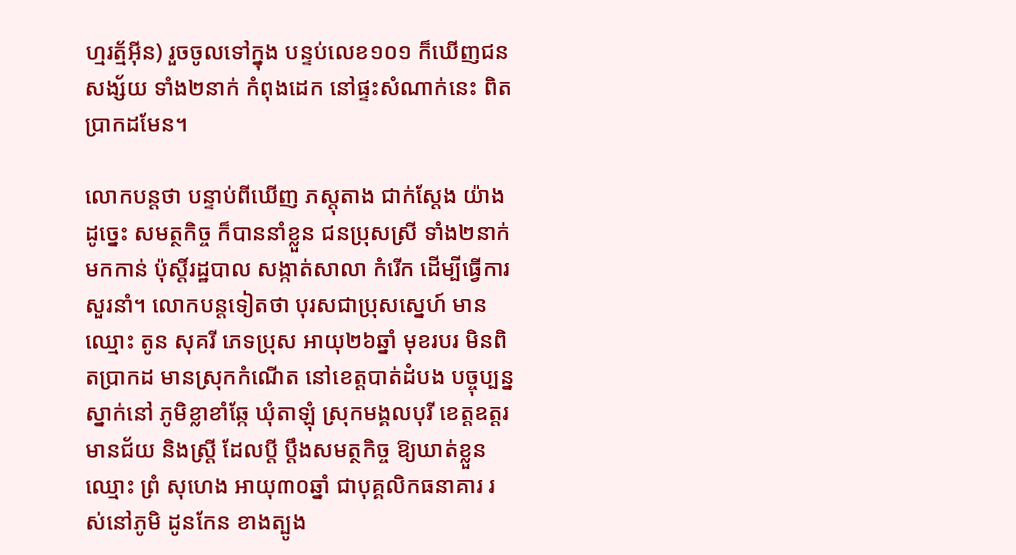ហ្មរត្ម័អ៊ីន) រួចចូលទៅក្នុង បន្ទប់លេខ១០១ ក៏ឃើញជនសង្ស័យ ទាំង២នាក់ កំពុងដេក នៅផ្ទះសំណាក់នេះ ពិតប្រាកដមែន។

លោកបន្តថា បន្ទាប់ពីឃើញ ភស្តុតាង ជាក់ស្តែង យ៉ាងដូច្នេះ សមត្ថកិច្ច ក៏បាននាំខ្លួន ជនប្រុសស្រី ទាំង២នាក់មកកាន់ ប៉ុស្តិ៍រដ្ឋបាល សង្កាត់សាលា កំរើក ដើម្បីធ្វើការ សួរនាំ។ លោកបន្តទៀតថា បុរសជាប្រុសស្នេហ៍ មានឈ្មោះ តូន សុគរី ភេទប្រុស អាយុ២៦ឆ្នាំ មុខរបរ មិនពិតប្រាកដ មានស្រុកកំណើត នៅខេត្តបាត់ដំបង បច្ចុប្បន្នស្នាក់នៅ ភូមិខ្លាខាំឆ្កែ ឃុំតាឡុំ ស្រុកមង្គលបុរី ខេត្តឧត្តរមានជ័យ និងស្ត្រី ដែលប្តី ប្តឹងសមត្ថកិច្ច ឱ្យឃាត់ខ្លួនឈ្មោះ ព្រំ សុហេង អាយុ៣០ឆ្នាំ ជាបុគ្គលិកធនាគារ រស់នៅភូមិ ដូនកែន ខាងត្បូង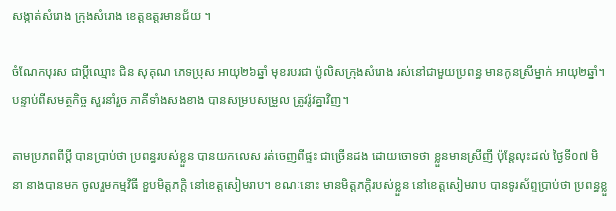សង្កាត់សំរោង ក្រុងសំរោង ខេត្តឧត្តរមានជ័យ ។

ចំណែកបុរស ជាប្តីឈ្មោះ ជិន សុគុណ ភេទប្រុស អាយុ២៦ឆ្នាំ មុខរបរជា ប៉ូលិសក្រុងសំរោង រស់នៅជាមួយប្រពន្ធ មានកូនស្រីម្នាក់ អាយុ២ឆ្នាំ។ បន្ទាប់ពីសមត្ថកិច្ច សួរនាំរួច ភាគីទាំងសងខាង បានសម្របសម្រួល ត្រូវរ៉ូវគ្នាវិញ។

តាមប្រភពពីប្តី បានប្រាប់ថា ប្រពន្ធរបស់ខ្លួន បានយកលេស រត់ចេញពីផ្ទះ ជាច្រើនដង ដោយចោទថា ខ្លួនមានស្រីញី ប៉ុន្តែលុះដល់ ថ្ងៃទី០៧ មិនា នាងបានមក ចូលរួមកម្មវិធី ខួបមិត្តភក្តិ នៅខេត្តសៀមរាប។ ខណៈនោះ មានមិត្តភក្តិរបស់ខ្លួន នៅខេត្តសៀមរាប បានទូរស័ព្ទប្រាប់ថា ប្រពន្ធខ្លួ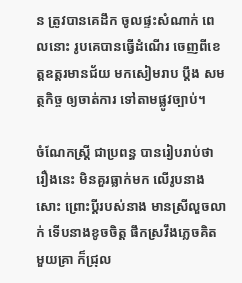ន ត្រូវបានគេដឹក ចូលផ្ទះសំណាក់ ពេលនោះ រូបគេបានធ្វើដំណើរ ចេញពីខេត្តឧត្តរមានជ័យ មកសៀមរាប ប្តឹង សមត្ថកិច្ច ឲ្យចាត់ការ ទៅតាមផ្លូវច្បាប់។

ចំណែកស្ត្រី ជាប្រពន្ធ បានរៀបរាប់ថា រឿងនេះ មិនគួរធ្លាក់មក លើរូបនាងសោះ ព្រោះប្តីរបស់នាង មានស្រីលួចលាក់ ទើបនាងខូចចិត្ត ផឹកស្រវឹងភ្លេចគិត មួយគ្រា ក៏ជ្រុល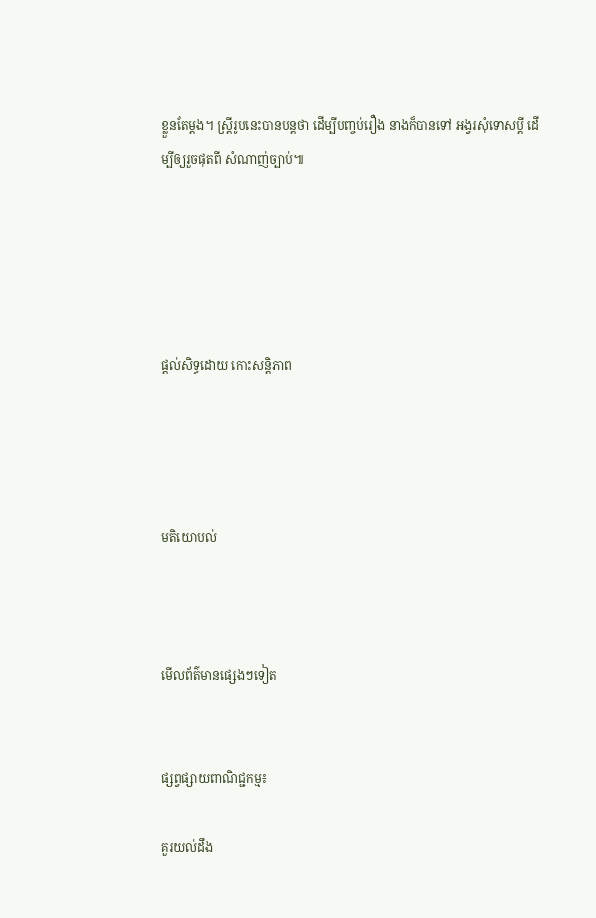ខ្លួនតែម្តង។ ស្ត្រីរូបនេះបានបន្តថា ដើម្បីបញ្ចប់រឿង នាងក៏បានទៅ អង្វរសុំទោសប្តី ដើម្បីឲ្យរួចផុតពី សំណាញ់ច្បាប់៕





ផ្តល់សិទ្ធដោយ កោះសន្តិភាព




មតិយោបល់



មើលព័ត៌មានផ្សេងៗទៀត


ផ្សព្វផ្សាយពាណិជ្ជកម្ម៖

គួរយល់ដឹង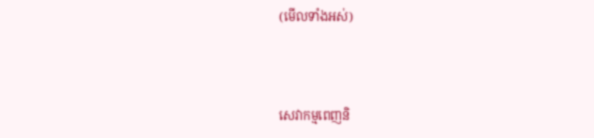(មើលទាំងអស់)



សេវាកម្មពេញនិ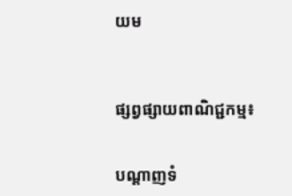យម



ផ្សព្វផ្សាយពាណិជ្ជកម្ម៖


បណ្តាញទំ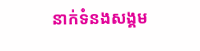នាក់ទំនងសង្គម